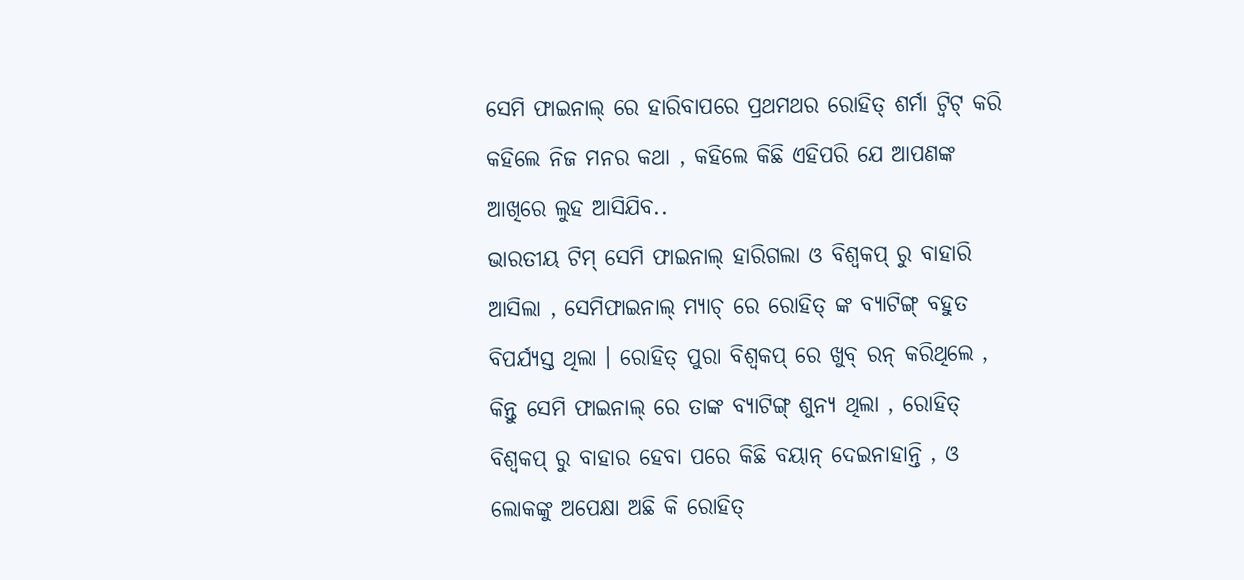ସେମି ଫାଇନାଲ୍ ରେ ହାରିବାପରେ ପ୍ରଥମଥର ରୋହିତ୍ ଶର୍ମା ଟ୍ୱିଟ୍ କରି କହିଲେ ନିଜ ମନର କଥା , କହିଲେ କିଛି ଏହିପରି ଯେ ଆପଣଙ୍କ ଆଖିରେ ଲୁହ ଆସିଯିବ..
ଭାରତୀୟ ଟିମ୍ ସେମି ଫାଇନାଲ୍ ହାରିଗଲା ଓ ବିଶ୍ୱକପ୍ ରୁ ବାହାରି ଆସିଲା , ସେମିଫାଇନାଲ୍ ମ୍ୟାଚ୍ ରେ ରୋହିତ୍ ଙ୍କ ବ୍ୟାଟିଙ୍ଗ୍ ବହୁତ ବିପର୍ଯ୍ୟସ୍ତ ଥିଲା । ରୋହିତ୍ ପୁରା ବିଶ୍ୱକପ୍ ରେ ଖୁବ୍ ରନ୍ କରିଥିଲେ , କିନ୍ତୁ ସେମି ଫାଇନାଲ୍ ରେ ତାଙ୍କ ବ୍ୟାଟିଙ୍ଗ୍ ଶୁନ୍ୟ ଥିଲା , ରୋହିତ୍ ବିଶ୍ୱକପ୍ ରୁ ବାହାର ହେବା ପରେ କିଛି ବୟାନ୍ ଦେଇନାହାନ୍ତି , ଓ ଲୋକଙ୍କୁ ଅପେକ୍ଷା ଅଛି କି ରୋହିତ୍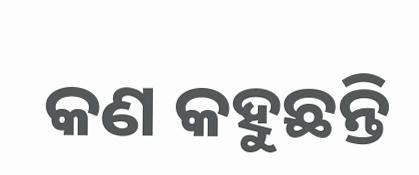କଣ କହୁଛନ୍ତି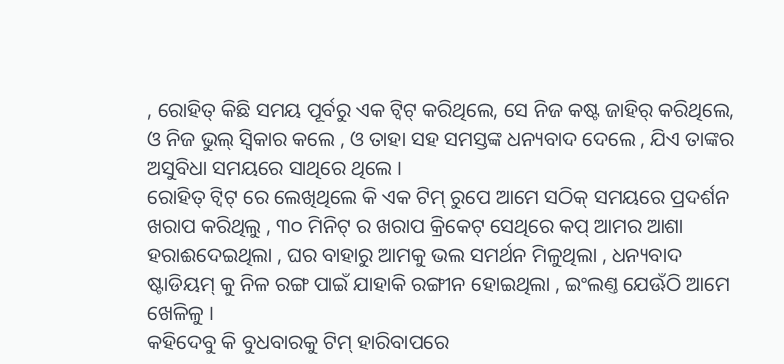, ରୋହିତ୍ କିଛି ସମୟ ପୂର୍ବରୁ ଏକ ଟ୍ୱିଟ୍ କରିଥିଲେ, ସେ ନିଜ କଷ୍ଟ ଜାହିର୍ କରିଥିଲେ, ଓ ନିଜ ଭୁଲ୍ ସ୍ୱିକାର କଲେ , ଓ ତାହା ସହ ସମସ୍ତଙ୍କ ଧନ୍ୟବାଦ ଦେଲେ , ଯିଏ ତାଙ୍କର ଅସୁବିଧା ସମୟରେ ସାଥିରେ ଥିଲେ ।
ରୋହିତ୍ ଟ୍ୱିଟ୍ ରେ ଲେଖିଥିଲେ କି ଏକ ଟିମ୍ ରୁପେ ଆମେ ସଠିକ୍ ସମୟରେ ପ୍ରଦର୍ଶନ ଖରାପ କରିଥିଲୁ , ୩୦ ମିନିଟ୍ ର ଖରାପ କ୍ରିକେଟ୍ ସେଥିରେ କପ୍ ଆମର ଆଶା ହରାଈଦେଇଥିଲା , ଘର ବାହାରୁ ଆମକୁ ଭଲ ସମର୍ଥନ ମିଳୁଥିଲା , ଧନ୍ୟବାଦ ଷ୍ଟାଡିୟମ୍ କୁ ନିଳ ରଙ୍ଗ ପାଇଁ ଯାହାକି ରଙ୍ଗୀନ ହୋଇଥିଲା , ଇଂଲଣ୍ତ ଯେଊଁଠି ଆମେ ଖେଳିଳୁ ।
କହିଦେବୁ କି ବୁଧବାରକୁ ଟିମ୍ ହାରିବାପରେ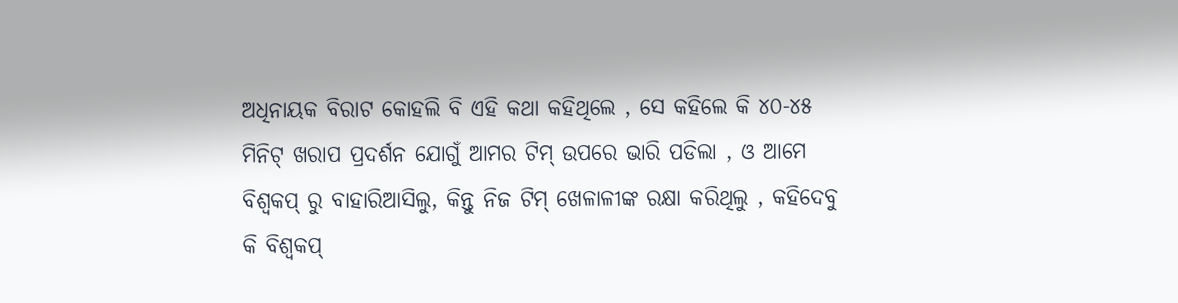ଅଧିନାୟକ ବିରାଟ କୋହଲି ବି ଏହି କଥା କହିଥିଲେ , ସେ କହିଲେ କି ୪୦-୪୫ ମିନିଟ୍ ଖରାପ ପ୍ରଦର୍ଶନ ଯୋଗୁଁ ଆମର ଟିମ୍ ଉପରେ ଭାରି ପଡିଲା , ଓ ଆମେ ବିଶ୍ୱକପ୍ ରୁ ବାହାରିଆସିଲୁ, କିନ୍ତୁ ନିଜ ଟିମ୍ ଖେଳାଳୀଙ୍କ ରକ୍ଷା କରିଥିଲୁ , କହିଦେବୁ କି ବିଶ୍ୱକପ୍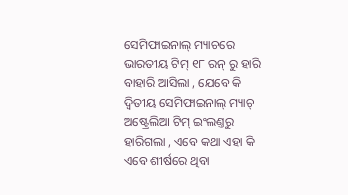ସେମିଫାଇନାଲ୍ ମ୍ୟାଚରେ ଭାରତୀୟ ଟିମ୍ ୧୮ ରନ୍ ରୁ ହାରି ବାହାରି ଆସିଲା , ଯେବେ କି ଦ୍ୱିତୀୟ ସେମିଫାଇନାଲ୍ ମ୍ୟାଚ୍ ଅଷ୍ଟ୍ରେଲିଆ ଟିମ୍ ଇଂଲଣ୍ତରୁ ହାରିଗଲା , ଏବେ କଥା ଏହା କି ଏବେ ଶୀର୍ଷରେ ଥିବା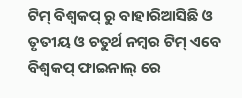ଟିମ୍ ବିଶ୍ୱକପ୍ ରୁ ବାହାରିଆସିଛି ଓ ତୃତୀୟ ଓ ଚତୁର୍ଥ ନମ୍ବର ଟିମ୍ ଏବେ ବିଶ୍ୱକପ୍ ଫାଇନାଲ୍ ରେ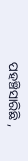ପହଞ୍ଚିସାରିଛି ,